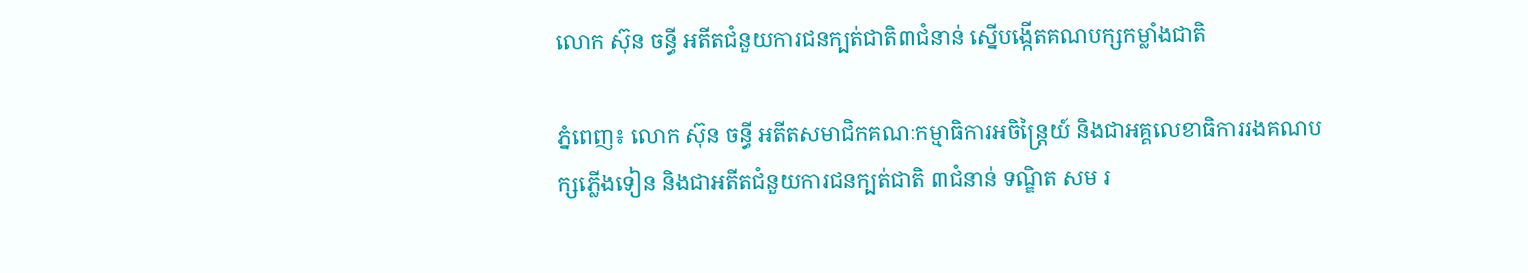លោក ស៊ុន ចន្ធី អតីតជំនួយការជនក្បត់ជាតិ៣ជំនាន់ ស្នើបង្កើតគណបក្សកម្លាំងជាតិ

ភ្នំពេញ៖ លោក ស៊ុន ចន្ធី អតីតសមាជិកគណៈកម្មាធិការអចិន្ត្រៃយ៍ និងជាអគ្គលេខាធិការរងគណបក្សភ្លើងទៀន និងជាអតីតជំនួយការជនក្បត់ជាតិ ៣ជំនាន់ ទណ្ឌិត សម រ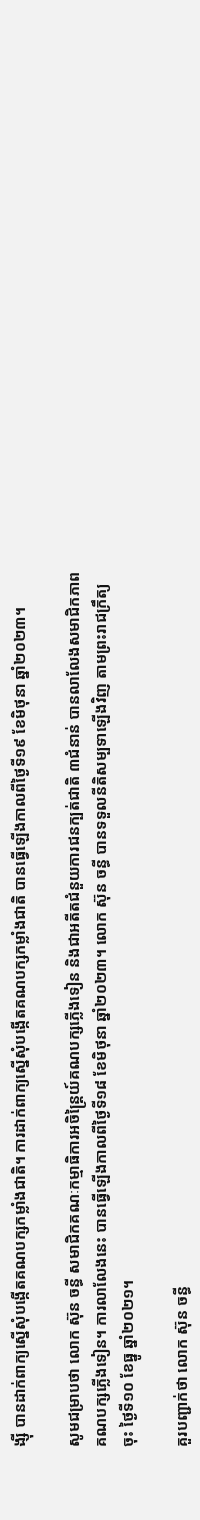ង្ស៊ី បានដាក់ពាក្យស្នើសុំបង្កើតគណបក្សកម្លាំងជាតិ។ ការដាក់ពាក្យស្នើសុំបង្កើតគណបក្សកម្លាំងជាតិ បានធ្វើឡើងកាលពីថ្ងៃទី១៩ ខែមិថុនា ឆ្នាំ២០២៣។

សូមជម្រាបថា លោក ស៊ុន ចន្ធី សមាជិកគណៈកម្មាធិការអចិន្ត្រៃយ៍គណបក្សភ្លើងទៀន និងជាអតីតជំនួយការជនក្បត់ជាតិ ៣ជំនាន់ បានលាលែងសមាជិកភាពគណបក្សភ្លើងទៀន។ ការលាលែងនេះ បានធ្វើឡើងកាលពីថ្ងៃទី១៨ ខែមិថុនា ឆ្នាំ២០២៣។ លោក ស៊ុន ចន្ធី បានទទួលនីតិសម្បទាឡើងវិញ តាមព្រះរាជក្រឹត្យចុះ ថ្ងៃទី១០ ខែធ្នូ ឆ្នាំ២០២១។

គួរបញ្ជាក់ថា លោក ស៊ុន ចន្ធី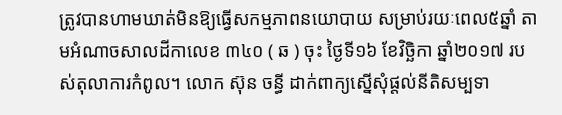ត្រូវបានហាមឃាត់មិនឱ្យធ្វើសកម្មភាពនយោបាយ សម្រាប់រយៈពេល៥ឆ្នាំ តាមអំណាចសាលដីកាលេខ ៣៤០ ( ឆ ) ចុះ ថ្ងៃទី១៦ ខែវិច្ឆិកា ឆ្នាំ២០១៧ របស់តុលាការកំពូល។ លោក ស៊ុន ចន្ធី ដាក់ពាក្យស្នើសុំផ្តល់នីតិសម្បទា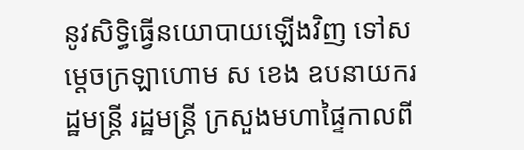នូវសិទ្ធិធ្វើនយោបាយឡើងវិញ ទៅសម្តេចក្រឡាហោម ស ខេង ឧបនាយករដ្ឋមន្ត្រី រដ្ឋមន្ត្រី ក្រសួងមហាផ្ទៃកាលពី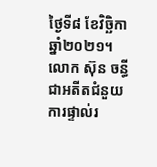ថ្ងៃទី៨ ខែវិច្ឆិកា ឆ្នាំ២០២១។ លោក ស៊ុន ចន្ធី ជាអតីតជំនួយការផ្ទាល់រ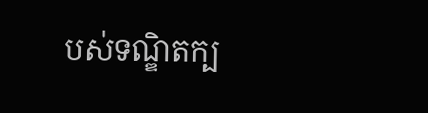បស់ទណ្ឌិតក្ប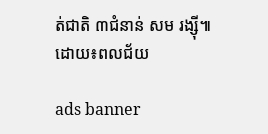ត់ជាតិ ៣ជំនាន់ សម រង្ស៊ី៕
ដោយ៖ពលជ័យ

ads banner